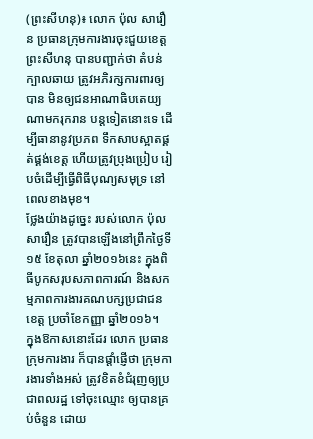(ព្រះសីហនុ)៖ លោក ប៉ុល សារឿន ប្រធានក្រុមការងារចុះជួយខេត្តព្រះសីហនុ បានបញ្ជាក់ថា តំបន់ក្បាលឆាយ ត្រូវអភិរក្សការពារឲ្យបាន មិនឲ្យជនអាណាធិបតេយ្យណាមករុករាន បន្ដទៀតនោះទេ ដើម្បីធានានូវប្រភព ទឹកសាបស្អាតផ្គត់ផ្គង់ខេត្ត ហើយត្រូវប្រុងប្រៀប រៀបចំដើម្បីធ្វើពិធីបុណ្យសមុទ្រ នៅពេលខាងមុខ។
ថ្លែងយ៉ាងដូច្នេះ របស់លោក ប៉ុល សារឿន ត្រូវបានឡើងនៅព្រឹកថ្ងៃទី១៥ ខែតុលា ឆ្នាំ២០១៦នេះ ក្នុងពិធីបូកសរុបសភាពការណ៍ និងសកម្មភាពការងារគណបក្សប្រជាជន ខេត្ត ប្រចាំខែកញ្ញា ឆ្នាំ២០១៦។
ក្នុងឱកាសនោះដែរ លោក ប្រធានក្រុមការងារ ក៏បានផ្ដាំផ្ញើថា ក្រុមការងារទាំងអស់ ត្រូវខិតខំជំរុញឲ្យប្រជាពលរដ្ឋ ទៅចុះឈ្មោះ ឲ្យបានគ្រប់ចំនួន ដោយ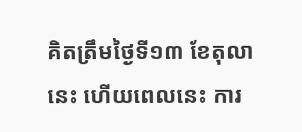គិតត្រឹមថ្ងៃទី១៣ ខែតុលានេះ ហើយពេលនេះ ការ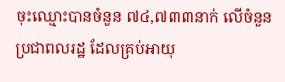ចុះឈ្មោះបានចំនួន ៧៤,៧៣៣នាក់ លើចំនួនប្រជាពលរដ្ឋ ដែលគ្រប់អាយុ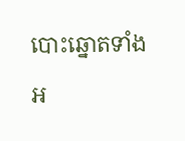បោះឆ្នោតទាំងអ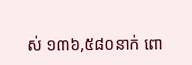ស់ ១៣៦,៥៨០នាក់ ពោ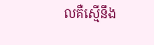លគឺស្មើនឹង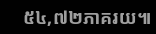៥៤,៧២ភាគរយ៕